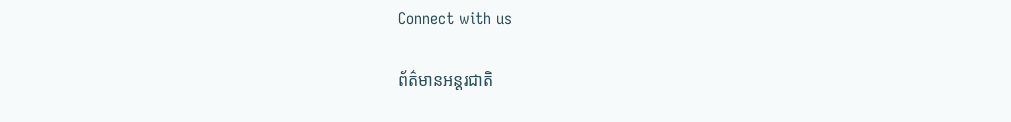Connect with us

ព័ត៌មានអន្ដរជាតិ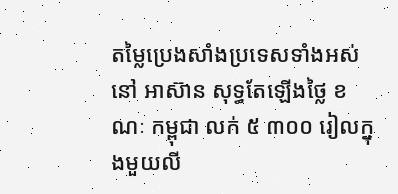តម្លៃប្រេងសាំងប្រទេសទាំងអស់នៅ អាស៊ាន សុទ្ធតែឡើងថ្លៃ ខណៈ កម្ពុជា លក់ ៥ ៣០០ រៀលក្នុងមួយលី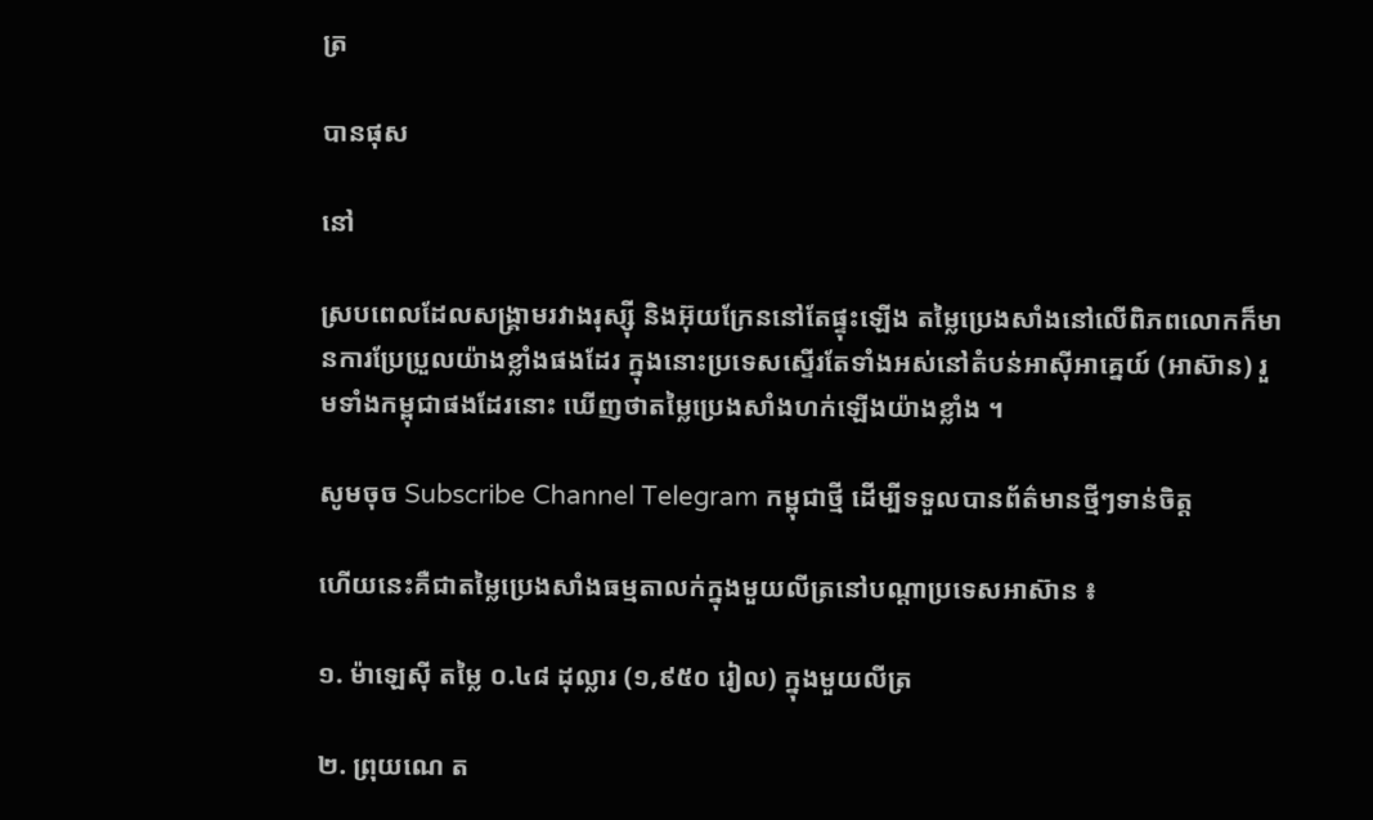ត្រ

បានផុស

នៅ

ស្របពេលដែលសង្គ្រាមរវាងរុស្ស៊ី និងអ៊ុយក្រែននៅតែផ្ទុះឡើង តម្លៃប្រេងសាំងនៅលើពិភពលោកក៏មានការប្រែប្រួលយ៉ាងខ្លាំងផងដែរ ក្នុងនោះប្រទេសស្ទើរតែទាំងអស់នៅតំបន់អាស៊ីអាគ្នេយ៍ (អាស៊ាន) រួមទាំងកម្ពុជាផងដែរនោះ ឃើញថាតម្លៃប្រេងសាំងហក់ឡើងយ៉ាងខ្លាំង ។

សូមចុច Subscribe Channel Telegram កម្ពុជាថ្មី ដើម្បីទទួលបានព័ត៌មានថ្មីៗទាន់ចិត្ត

ហើយនេះគឺជាតម្លៃប្រេងសាំងធម្មតាលក់ក្នុងមួយលីត្រនៅបណ្ដាប្រទេសអាស៊ាន ៖

១. ម៉ាឡេស៊ី តម្លៃ ០.៤៨ ដុល្លារ (១,៩៥០ រៀល) ក្នុងមួយលីត្រ

២. ព្រុយណេ ត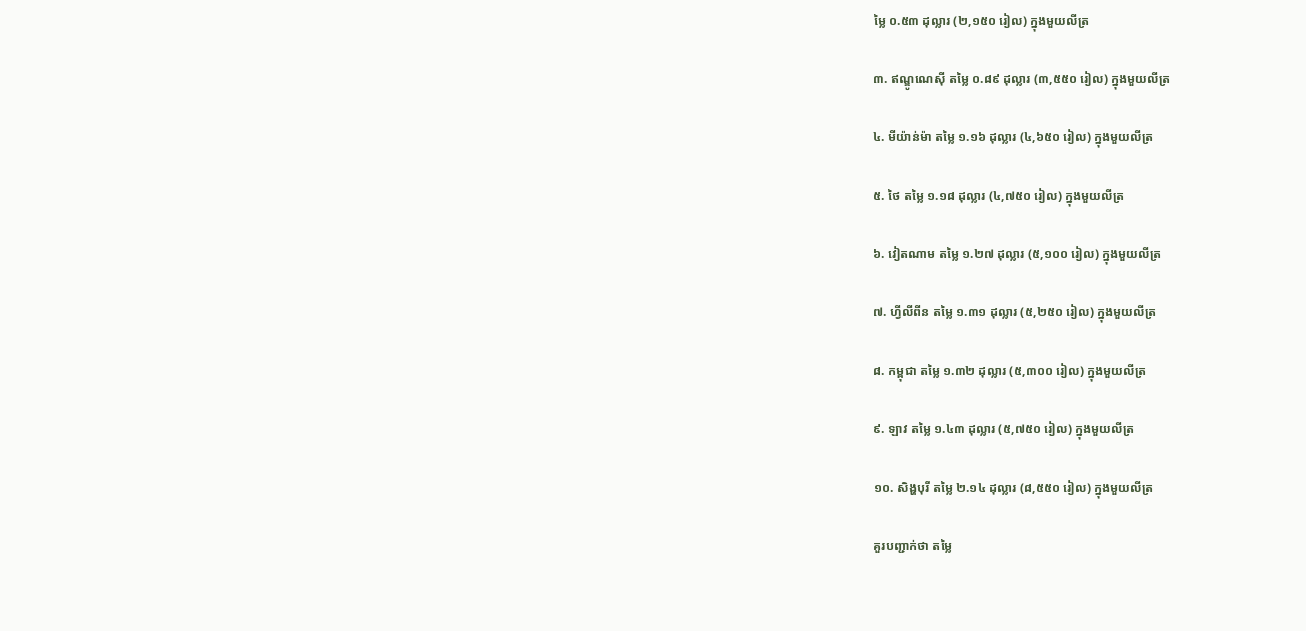ម្លៃ ០.៥៣ ដុល្លារ (២,១៥០ រៀល) ក្នុងមួយលីត្រ

៣. ឥណ្ឌូណេស៊ី តម្លៃ ០.៨៩ ដុល្លារ (៣,៥៥០ រៀល) ក្នុងមួយលីត្រ

៤. មីយ៉ាន់ម៉ា តម្លៃ ១.១៦ ដុល្លារ (៤,៦៥០ រៀល) ក្នុងមួយលីត្រ

៥. ថៃ តម្លៃ ១.១៨ ដុល្លារ (៤,៧៥០ រៀល) ក្នុងមួយលីត្រ

៦. វៀតណាម តម្លៃ ១.២៧ ដុល្លារ (៥,១០០ រៀល) ក្នុងមួយលីត្រ

៧. ហ្វីលីពីន តម្លៃ ១.៣១ ដុល្លារ (៥,២៥០ រៀល) ក្នុងមួយលីត្រ

៨. កម្ពុជា តម្លៃ ១.៣២ ដុល្លារ (៥,៣០០ រៀល) ក្នុងមួយលីត្រ

៩. ឡាវ តម្លៃ ១.៤៣ ដុល្លារ (៥,៧៥០ រៀល) ក្នុងមួយលីត្រ

១០. សិង្ហបុរី តម្លៃ ២.១៤ ដុល្លារ (៨,៥៥០ រៀល) ក្នុងមួយលីត្រ

គួរបញ្ជាក់ថា តម្លៃ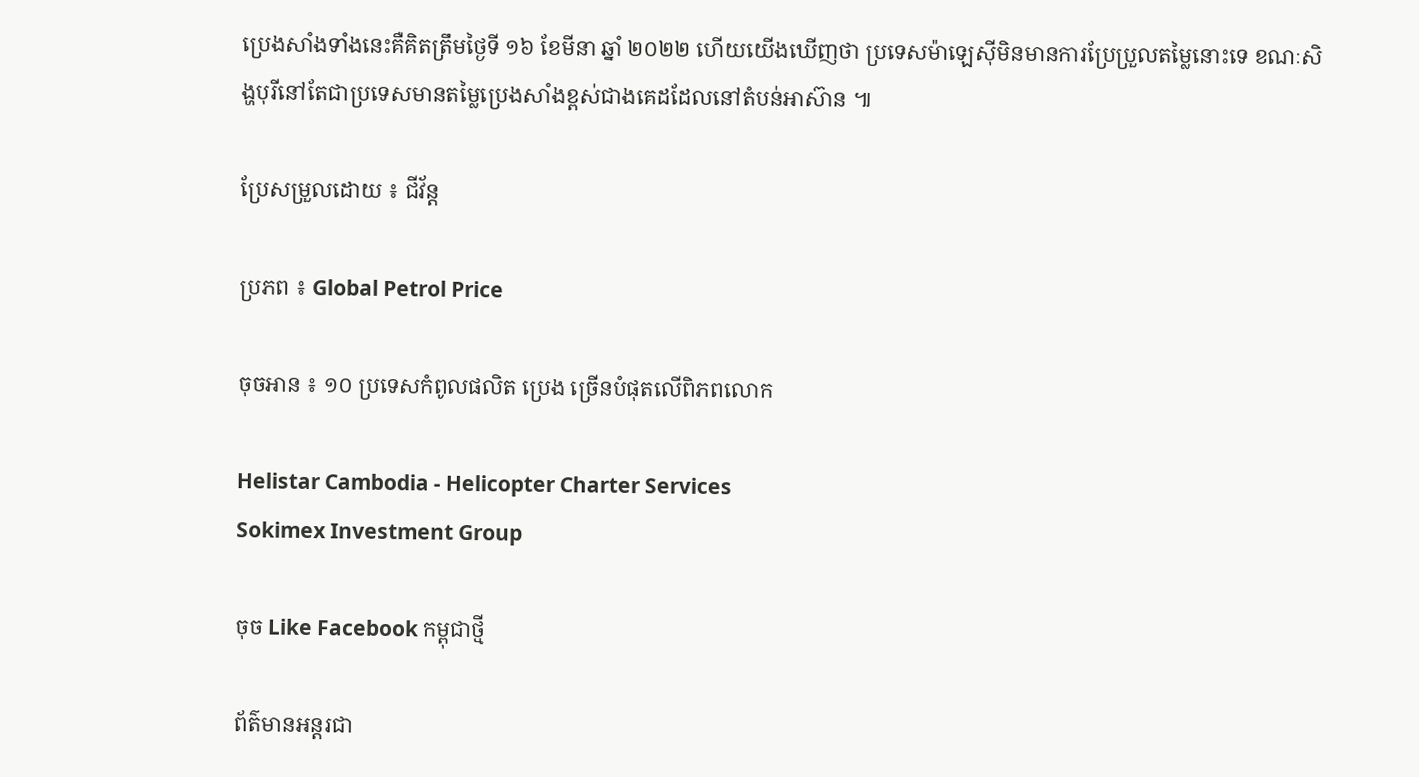ប្រេងសាំងទាំងនេះគឺគិតត្រឹមថ្ងៃទី ១៦ ខែមីនា ឆ្នាំ ២០២២ ហើយយើងឃើញថា ប្រទេសម៉ាឡេស៊ីមិនមានការប្រែប្រួលតម្លៃនោះទេ ខណៈសិង្ហបុរីនៅតែជាប្រទេសមានតម្លៃប្រេងសាំងខ្ពស់ជាងគេដដែលនៅតំបន់អាស៊ាន ៕

ប្រែសម្រួលដោយ ៖ ជីវ័ន្ត

ប្រភព ៖ Global Petrol Price

ចុចអាន ៖ ១០ ប្រទេសកំពូលផលិត ប្រេង ច្រើនបំផុតលើពិភពលោក

Helistar Cambodia - Helicopter Charter Services
Sokimex Investment Group

ចុច Like Facebook កម្ពុជាថ្មី

ព័ត៌មានអន្ដរជា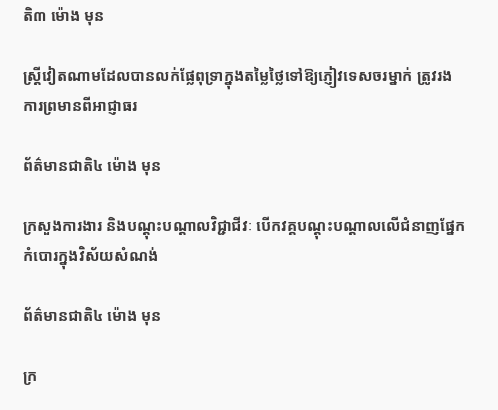តិ៣ ម៉ោង មុន

ស្ត្រីវៀតណាមដែលបានលក់ផ្លែពុទ្រាក្នុងតម្លៃថ្លៃទៅឱ្យភ្ញៀវទេសចរម្នាក់ ត្រូវរងការព្រមានពីអាជ្ញាធរ

ព័ត៌មានជាតិ៤ ម៉ោង មុន

ក្រសួងការងារ និងបណ្តុះបណ្តាលវិជ្ជាជីវៈ បើកវគ្គបណ្តុះបណ្តាលលើជំនាញផ្នែកកំបោរក្នុងវិស័យសំណង់

ព័ត៌មានជាតិ៤ ម៉ោង មុន

ក្រ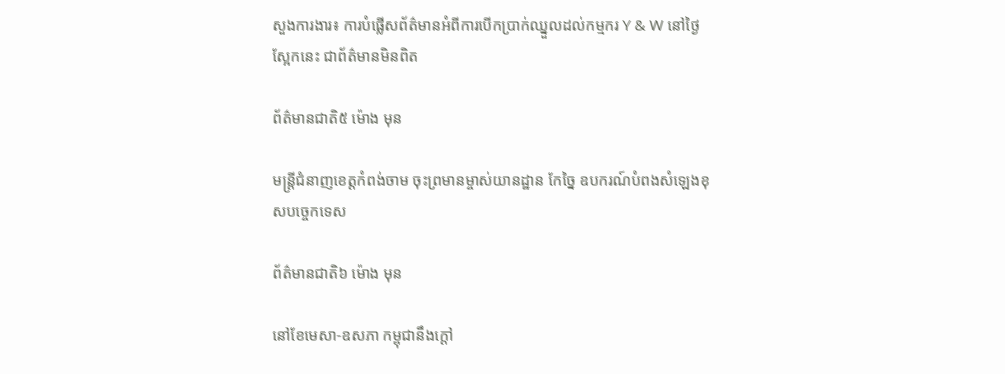សួងការងារ៖ ការបំផ្លើសព័ត៌មានអំពីការបើកប្រាក់ឈ្នួលដល់កម្មករ Y & W នៅថ្ងៃស្អែកនេះ ជាព័ត៌មានមិនពិត

ព័ត៌មានជាតិ៥ ម៉ោង មុន

មន្ត្រីជំនាញខេត្តកំពង់ចាម ចុះព្រមានម្ចាស់យានដ្ឋាន កែច្នៃ ឧបករណ៍បំពងសំឡេងខុសបច្ចេកទេស

ព័ត៌មានជាតិ៦ ម៉ោង មុន

នៅខែមេសា-ឧសភា កម្ពុជានឹងក្ដៅ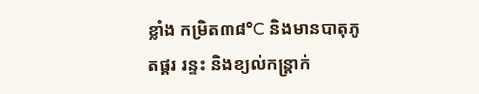ខ្លាំង កម្រិត៣៨°C និងមានបាតុភូតផ្គរ រន្ទះ និងខ្យល់កន្ត្រាក់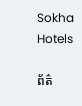Sokha Hotels

ព័ត៌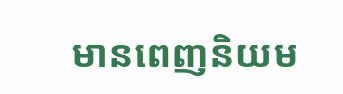មានពេញនិយម